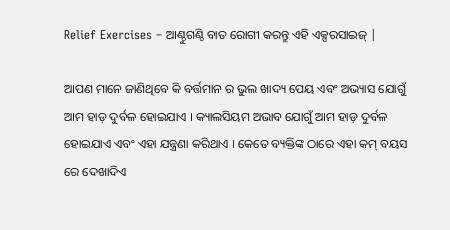Relief Exercises – ଆଣ୍ଠୁଗଣ୍ଠି ବାତ ରୋଗୀ କରନ୍ତୁ ଏହି ଏକ୍ସରସାଇଜ୍‌ |

ଆପଣ ମାନେ ଜାଣିଥିବେ କି ବର୍ତ୍ତମାନ ର ଭୁଲ ଖାଦ୍ୟ ପେୟ ଏବଂ ଅଭ୍ୟାସ ଯୋଗୁଁ ଆମ ହାଡ଼ ଦୁର୍ବଳ ହୋଇଯାଏ । କ୍ୟାଲସିୟମ ଅଭାବ ଯୋଗୁଁ ଆମ ହାଡ଼ ଦୁର୍ବଳ ହୋଇଯାଏ ଏବଂ ଏହା ଯନ୍ତ୍ରଣା କରିଥାଏ । କେତେ ବ୍ୟକ୍ତିଙ୍କ ଠାରେ ଏହା କମ୍ ବୟସ ରେ ଦେଖାଦିଏ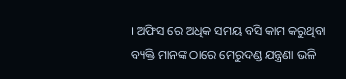। ଅଫିସ ରେ ଅଧିକ ସମୟ ବସି କାମ କରୁଥିବା ବ୍ୟକ୍ତି ମାନଙ୍କ ଠାରେ ମେରୁଦଣ୍ଡ ଯନ୍ତ୍ରଣା ଭଳି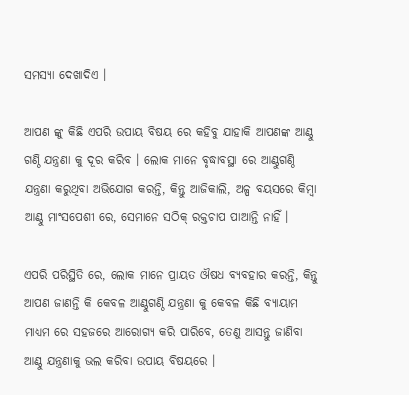ସମସ୍ୟା ଦେଖାଦିଏ ।

ଆପଣ ଙ୍କୁ କିଛି ଏପରି ଉପାୟ ବିଷୟ ରେ କହିବୁ ଯାହାକି ଆପଣଙ୍କ ଆଣ୍ଠୁ ଗଣ୍ଠି ଯନ୍ତ୍ରଣା କୁ ଦୂର କରିବ । ଲୋକ ମାନେ ବୃଦ୍ଧାବସ୍ଥା ରେ ଆଣ୍ଠୁଗଣ୍ଠି ଯନ୍ତ୍ରଣା କରୁଥିବା ଅଭିଯୋଗ କରନ୍ତି, କିନ୍ତୁ ଆଜିକାଲି, ଅଳ୍ପ ବୟସରେ କିମ୍ବା ଆଣ୍ଠୁ ମାଂସପେଶୀ ରେ, ସେମାନେ ସଠିକ୍ ରକ୍ତଚାପ ପାଆନ୍ତି ନାହିଁ ।

ଏପରି ପରିସ୍ଥିତି ରେ, ଲୋକ ମାନେ ପ୍ରାୟତ ଔଷଧ ବ୍ୟବହାର କରନ୍ତି, କିନ୍ତୁ ଆପଣ ଜାଣନ୍ତି କି କେବଳ ଆଣ୍ଠୁଗଣ୍ଠି ଯନ୍ତ୍ରଣା କୁ କେବଳ କିଛି ବ୍ୟାୟାମ ମାଧ୍ୟମ ରେ ସହଜରେ ଆରୋଗ୍ୟ କରି ପାରିବେ, ତେଣୁ ଆସନ୍ତୁ ଜାଣିବା ଆଣ୍ଠୁ ଯନ୍ତ୍ରଣାକୁ ଭଲ କରିବା ଉପାୟ ବିଷୟରେ ।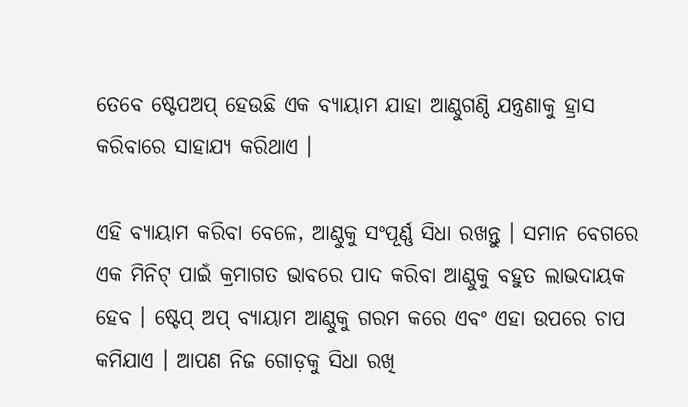ତେବେ ଷ୍ଟେପଅପ୍ ହେଉଛି ଏକ ବ୍ୟାୟାମ ଯାହା ଆଣ୍ଠୁଗଣ୍ଠି ଯନ୍ତ୍ରଣାକୁ ହ୍ରାସ କରିବାରେ ସାହାଯ୍ୟ କରିଥାଏ ।

ଏହି ବ୍ୟାୟାମ କରିବା ବେଳେ, ଆଣ୍ଠୁକୁ ସଂପୂର୍ଣ୍ଣ ସିଧା ରଖନ୍ତୁ । ସମାନ ବେଗରେ ଏକ ମିନିଟ୍ ପାଇଁ କ୍ରମାଗତ ଭାବରେ ପାଦ କରିବା ଆଣ୍ଠୁକୁ ବହୁତ ଲାଭଦାୟକ ହେବ । ଷ୍ଟେପ୍ ଅପ୍ ବ୍ୟାୟାମ ଆଣ୍ଠୁକୁ ଗରମ କରେ ଏବଂ ଏହା ଉପରେ ଚାପ କମିଯାଏ । ଆପଣ ନିଜ ଗୋଡ଼କୁ ସିଧା ରଖି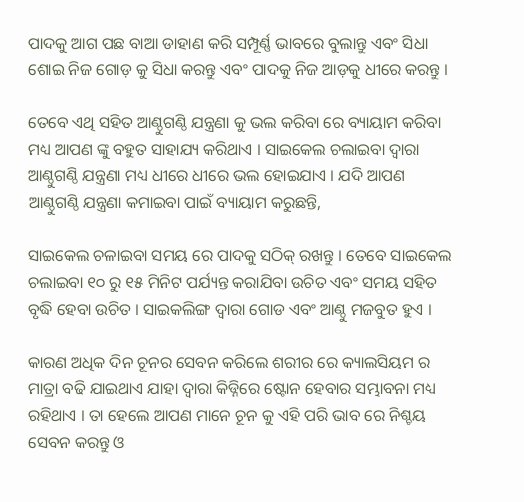ପାଦକୁ ଆଗ ପଛ ବାଆ ଡାହାଣ କରି ସମ୍ପୂର୍ଣ୍ଣ ଭାବରେ ବୁଲାନ୍ତୁ ଏବଂ ସିଧା ଶୋଇ ନିଜ ଗୋଡ଼ କୁ ସିଧା କରନ୍ତୁ ଏବଂ ପାଦକୁ ନିଜ ଆଡ଼କୁ ଧୀରେ କରନ୍ତୁ ।

ତେବେ ଏଥି ସହିତ ଆଣ୍ଠୁଗଣ୍ଠି ଯନ୍ତ୍ରଣା କୁ ଭଲ କରିବା ରେ ବ୍ୟାୟାମ କରିବା ମଧ୍ୟ ଆପଣ ଙ୍କୁ ବହୁତ ସାହାଯ୍ୟ କରିଥାଏ । ସାଇକେଲ ଚଲାଇବା ଦ୍ୱାରା ଆଣ୍ଠୁଗଣ୍ଠି ଯନ୍ତ୍ରଣା ମଧ୍ୟ ଧୀରେ ଧୀରେ ଭଲ ହୋଇଯାଏ । ଯଦି ଆପଣ ଆଣ୍ଠୁଗଣ୍ଠି ଯନ୍ତ୍ରଣା କମାଇବା ପାଇଁ ବ୍ୟାୟାମ କରୁଛନ୍ତି,

ସାଇକେଲ ଚଳାଇବା ସମୟ ରେ ପାଦକୁ ସଠିକ୍ ରଖନ୍ତୁ । ତେବେ ସାଇକେଲ ଚଲାଇବା ୧୦ ରୁ ୧୫ ମିନିଟ ପର୍ଯ୍ୟନ୍ତ କରାଯିବା ଉଚିତ ଏବଂ ସମୟ ସହିତ ବୃଦ୍ଧି ହେବା ଉଚିତ । ସାଇକଲିଙ୍ଗ ଦ୍ୱାରା ଗୋଡ ଏବଂ ଆଣ୍ଠୁ ମଜବୁତ ହୁଏ ।

କାରଣ ଅଧିକ ଦିନ ଚୂନର ସେବନ କରିଲେ ଶରୀର ରେ କ୍ୟାଲସିୟମ ର ମାତ୍ରା ବଢି ଯାଇଥାଏ ଯାହା ଦ୍ୱାରା କିଡ୍ନିରେ ଷ୍ଟୋନ ହେବାର ସମ୍ଭାବନା ମଧ୍ୟ ରହିଥାଏ । ତା ହେଲେ ଆପଣ ମାନେ ଚୂନ କୁ ଏହି ପରି ଭାବ ରେ ନିଶ୍ଚୟ ସେବନ କରନ୍ତୁ ଓ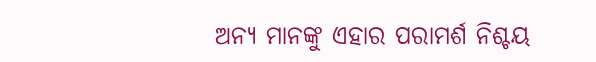ଅନ୍ୟ ମାନଙ୍କୁ ଏହାର ପରାମର୍ଶ ନିଶ୍ଚୟ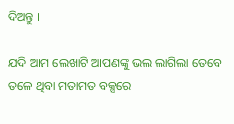ଦିଅନ୍ତୁ ।

ଯଦି ଆମ ଲେଖାଟି ଆପଣଙ୍କୁ ଭଲ ଲାଗିଲା ତେବେ ତଳେ ଥିବା ମତାମତ ବକ୍ସରେ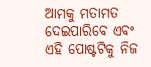ଆମକୁ ମତାମତ ଦେଇପାରିବେ ଏବଂ ଏହି ପୋଷ୍ଟଟିକୁ ନିଜ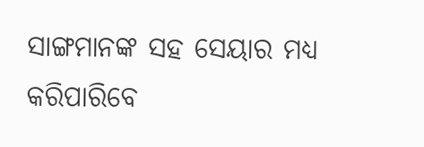ସାଙ୍ଗମାନଙ୍କ ସହ ସେୟାର ମଧ୍ୟ କରିପାରିବେ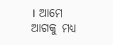। ଆମେ ଆଗକୁ ମଧ୍ୟ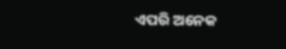ଏପରି ଅନେକ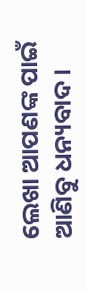ଲେଖା ଆପଣଙ୍କ ପାଇଁ ଆଣିବୁ ଧନ୍ୟବାଦ ।